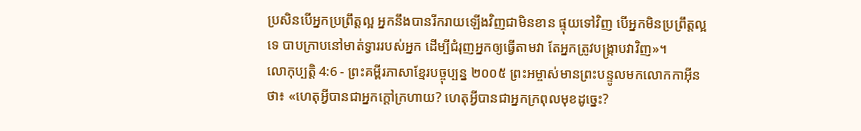ប្រសិនបើអ្នកប្រព្រឹត្តល្អ អ្នកនឹងបានរីករាយឡើងវិញជាមិនខាន ផ្ទុយទៅវិញ បើអ្នកមិនប្រព្រឹត្តល្អទេ បាបក្រាបនៅមាត់ទ្វាររបស់អ្នក ដើម្បីជំរុញអ្នកឲ្យធ្វើតាមវា តែអ្នកត្រូវបង្ក្រាបវាវិញ»។
លោកុប្បត្តិ 4:6 - ព្រះគម្ពីរភាសាខ្មែរបច្ចុប្បន្ន ២០០៥ ព្រះអម្ចាស់មានព្រះបន្ទូលមកលោកកាអ៊ីនថា៖ «ហេតុអ្វីបានជាអ្នកក្ដៅក្រហាយ? ហេតុអ្វីបានជាអ្នកក្រពុលមុខដូច្នេះ?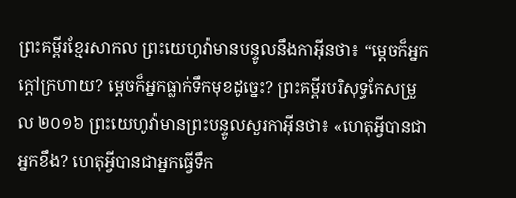ព្រះគម្ពីរខ្មែរសាកល ព្រះយេហូវ៉ាមានបន្ទូលនឹងកាអ៊ីនថា៖ “ម្ដេចក៏អ្នកក្ដៅក្រហាយ? ម្ដេចក៏អ្នកធ្លាក់ទឹកមុខដូច្នេះ? ព្រះគម្ពីរបរិសុទ្ធកែសម្រួល ២០១៦ ព្រះយេហូវ៉ាមានព្រះបន្ទូលសួរកាអ៊ីនថា៖ «ហេតុអ្វីបានជាអ្នកខឹង? ហេតុអ្វីបានជាអ្នកធ្វើទឹក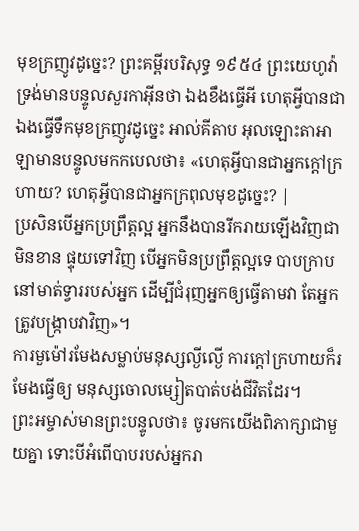មុខក្រញូវដូច្នេះ? ព្រះគម្ពីរបរិសុទ្ធ ១៩៥៤ ព្រះយេហូវ៉ាទ្រង់មានបន្ទូលសួរកាអ៊ីនថា ឯងខឹងធ្វើអី ហេតុអ្វីបានជាឯងធ្វើទឹកមុខក្រញូវដូច្នេះ អាល់គីតាប អុលឡោះតាអាឡាមានបន្ទូលមកកបេលថា៖ «ហេតុអ្វីបានជាអ្នកក្តៅក្រហាយ? ហេតុអ្វីបានជាអ្នកក្រពុលមុខដូច្នេះ? |
ប្រសិនបើអ្នកប្រព្រឹត្តល្អ អ្នកនឹងបានរីករាយឡើងវិញជាមិនខាន ផ្ទុយទៅវិញ បើអ្នកមិនប្រព្រឹត្តល្អទេ បាបក្រាបនៅមាត់ទ្វាររបស់អ្នក ដើម្បីជំរុញអ្នកឲ្យធ្វើតាមវា តែអ្នកត្រូវបង្ក្រាបវាវិញ»។
ការមួម៉ៅរមែងសម្លាប់មនុស្សល្ងីល្ងើ ការក្ដៅក្រហាយក៏រមែងធ្វើឲ្យ មនុស្សចោលម្សៀតបាត់បង់ជីវិតដែរ។
ព្រះអម្ចាស់មានព្រះបន្ទូលថា៖ ចូរមកយើងពិភាក្សាជាមួយគ្នា ទោះបីអំពើបាបរបស់អ្នករា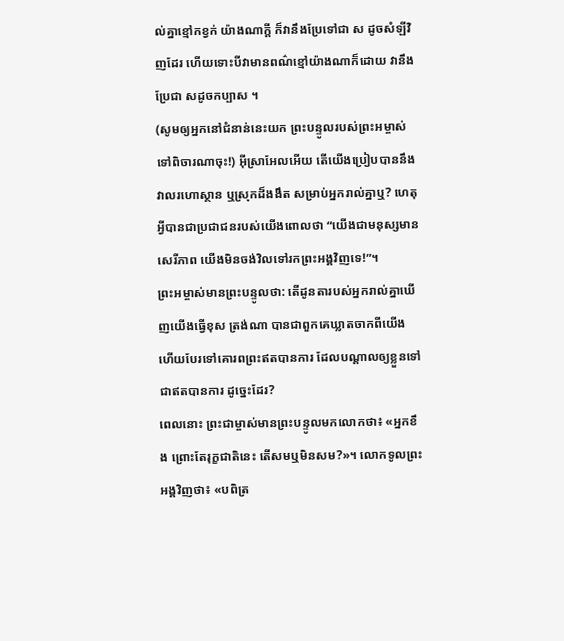ល់គ្នាខ្មៅកខ្វក់ យ៉ាងណាក្ដី ក៏វានឹងប្រែទៅជា ស ដូចសំឡីវិញដែរ ហើយទោះបីវាមានពណ៌ខ្មៅយ៉ាងណាក៏ដោយ វានឹងប្រែជា សដូចកប្បាស ។
(សូមឲ្យអ្នកនៅជំនាន់នេះយក ព្រះបន្ទូលរបស់ព្រះអម្ចាស់ទៅពិចារណាចុះ!) អ៊ីស្រាអែលអើយ តើយើងប្រៀបបាននឹង វាលរហោស្ថាន ឬស្រុកដ៏ងងឹត សម្រាប់អ្នករាល់គ្នាឬ? ហេតុអ្វីបានជាប្រជាជនរបស់យើងពោលថា “យើងជាមនុស្សមានសេរីភាព យើងមិនចង់វិលទៅរកព្រះអង្គវិញទេ!”។
ព្រះអម្ចាស់មានព្រះបន្ទូលថា: តើដូនតារបស់អ្នករាល់គ្នាឃើញយើងធ្វើខុស ត្រង់ណា បានជាពួកគេឃ្លាតចាកពីយើង ហើយបែរទៅគោរពព្រះឥតបានការ ដែលបណ្ដាលឲ្យខ្លួនទៅជាឥតបានការ ដូច្នេះដែរ?
ពេលនោះ ព្រះជាម្ចាស់មានព្រះបន្ទូលមកលោកថា៖ «អ្នកខឹង ព្រោះតែរុក្ខជាតិនេះ តើសមឬមិនសម?»។ លោកទូលព្រះអង្គវិញថា៖ «បពិត្រ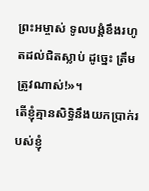ព្រះអម្ចាស់ ទូលបង្គំខឹងរហូតដល់ជិតស្លាប់ ដូច្នេះ ត្រឹមត្រូវណាស់!»។
តើខ្ញុំគ្មានសិទ្ធិនឹងយកប្រាក់របស់ខ្ញុំ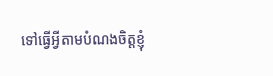ទៅធ្វើអ្វីតាមបំណងចិត្តខ្ញុំ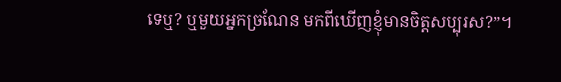ទេឬ? ឬមួយអ្នកច្រណែន មកពីឃើញខ្ញុំមានចិត្តសប្បុរស?”។